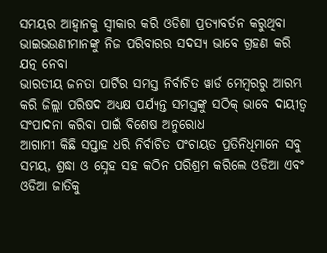ସମୟର ଆହ୍ୱାନକୁ ସ୍ୱୀକାର କରି ଓଡିଶା ପ୍ରତ୍ୟାବର୍ତନ କରୁଥିବା ଭାଇଭଉଣୀମାନଙ୍କୁ ନିଜ ପରିବାରର ସଦସ୍ୟ ଭାବେ ଗ୍ରହଣ କରି ଯତ୍ନ ନେବା
ଭାରତୀୟ ଜନତା ପାର୍ଟିର ସମସ୍ତ ନିର୍ବାଚିତ ୱାର୍ଡ ମେମ୍ବରରୁ ଆରମ୍ଭ କରି ଜିଲ୍ଲା ପରିଷଦ ଅଧ୍ୟକ୍ଷ ପର୍ଯ୍ୟନ୍ତ ସମସ୍ତଙ୍କୁ ସଠିକ୍ ଭାବେ ଦାୟୀତ୍ୱ ସଂପାଦନା କରିବା ପାଇଁ ବିଶେଷ ଅନୁରୋଧ
ଆଗାମୀ କିଛି ସପ୍ତାହ ଧରି ନିର୍ବାଚିତ ପଂଚାୟତ ପ୍ରତିନିଧିମାନେ ସବୁ ସମୟ, ଶ୍ରଦ୍ଧା ଓ ସ୍ନେହ ସହ କଠିନ ପରିଶ୍ରମ କରିଲେ ଓଡିଆ ଏବଂ ଓଡିଆ ଜାତିକୁ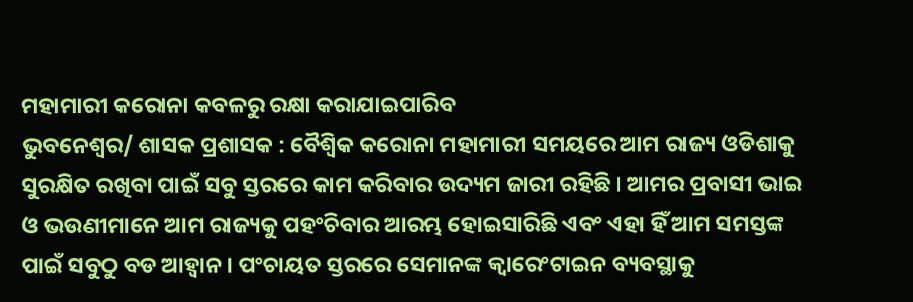ମହାମାରୀ କରୋନା କବଳରୁ ରକ୍ଷା କରାଯାଇପାରିବ
ଭୁବନେଶ୍ୱର/ ଶାସକ ପ୍ରଶାସକ : ବୈଶ୍ୱିକ କରୋନା ମହାମାରୀ ସମୟରେ ଆମ ରାଜ୍ୟ ଓଡିଶାକୁ ସୁରକ୍ଷିତ ରଖିବା ପାଇଁ ସବୁ ସ୍ତରରେ କାମ କରିବାର ଉଦ୍ୟମ ଜାରୀ ରହିଛି । ଆମର ପ୍ରବାସୀ ଭାଇ ଓ ଭଉଣୀମାନେ ଆମ ରାଜ୍ୟକୁ ପହଂଚିବାର ଆରମ୍ଭ ହୋଇସାରିଛି ଏବଂ ଏହା ହିଁ ଆମ ସମସ୍ତଙ୍କ ପାଇଁ ସବୁଠୁ ବଡ ଆହ୍ୱାନ । ପଂଚାୟତ ସ୍ତରରେ ସେମାନଙ୍କ କ୍ୱାରେଂଟାଇନ ବ୍ୟବସ୍ଥାକୁ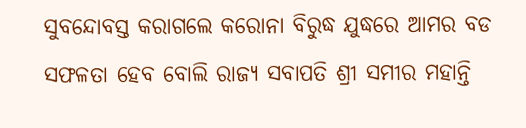ସୁବନ୍ଦୋବସ୍ତ କରାଗଲେ କରୋନା ବିରୁଦ୍ଧ ଯୁଦ୍ଧରେ ଆମର ବଡ ସଫଳତା ହେବ ବୋଲି ରାଜ୍ୟ ସବାପତି ଶ୍ରୀ ସମୀର ମହାନ୍ତି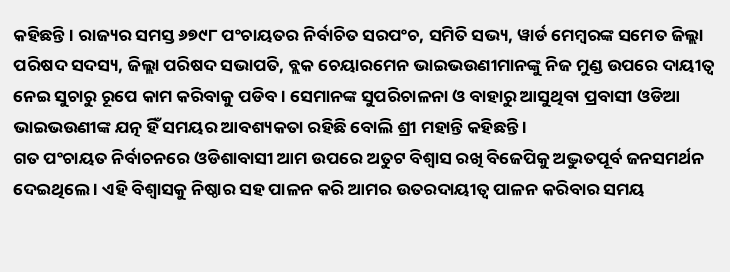କହିଛନ୍ତି । ରାଜ୍ୟର ସମସ୍ତ ୬୭୯୮ ପଂଚାୟତର ନିର୍ବାଚିତ ସରପଂଚ, ସମିତି ସଭ୍ୟ, ୱାର୍ଡ ମେମ୍ବରଙ୍କ ସମେତ ଜିଲ୍ଲା ପରିଷଦ ସଦସ୍ୟ, ଜିଲ୍ଲା ପରିଷଦ ସଭାପତି, ବ୍ଲକ ଚେୟାରମେନ ଭାଇଭଉଣୀମାନଙ୍କୁ ନିଜ ମୁଣ୍ଡ ଉପରେ ଦାୟୀତ୍ୱ ନେଇ ସୁଚାରୁ ରୂପେ କାମ କରିବାକୁ ପଡିବ । ସେମାନଙ୍କ ସୁପରିଚାଳନା ଓ ବାହାରୁ ଆସୁଥିବା ପ୍ରବାସୀ ଓଡିଆ ଭାଇଭଉଣୀଙ୍କ ଯତ୍ନ ହିଁ ସମୟର ଆବଶ୍ୟକତା ରହିଛି ବୋଲି ଶ୍ରୀ ମହାନ୍ତି କହିଛନ୍ତି ।
ଗତ ପଂଚାୟତ ନିର୍ବାଚନରେ ଓଡିଶାବାସୀ ଆମ ଉପରେ ଅତୁଟ ବିଶ୍ୱାସ ରଖି ବିଜେପିକୁ ଅଦ୍ଭୁତପୂର୍ବ ଜନସମର୍ଥନ ଦେଇଥିଲେ । ଏହି ବିଶ୍ୱାସକୁ ନିଷ୍ଠାର ସହ ପାଳନ କରି ଆମର ଉତରଦାୟୀତ୍ୱ ପାଳନ କରିବାର ସମୟ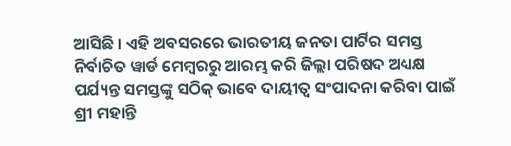ଆସିଛି । ଏହି ଅବସରରେ ଭାରତୀୟ ଜନତା ପାର୍ଟିର ସମସ୍ତ ନିର୍ବାଚିତ ୱାର୍ଡ ମେମ୍ବରରୁ ଆରମ୍ଭ କରି ଜିଲ୍ଲା ପରିଷଦ ଅଧ୍ୟକ୍ଷ ପର୍ଯ୍ୟନ୍ତ ସମସ୍ତଙ୍କୁ ସଠିକ୍ ଭାବେ ଦାୟୀତ୍ୱ ସଂପାଦନା କରିବା ପାଇଁ ଶ୍ରୀ ମହାନ୍ତି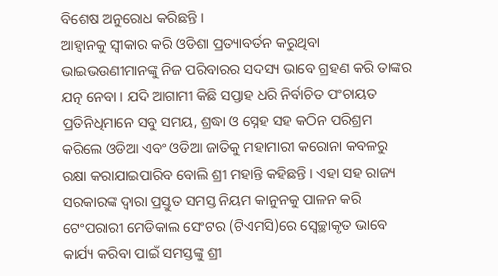ବିଶେଷ ଅନୁରୋଧ କରିଛନ୍ତି ।
ଆହ୍ୱାନକୁ ସ୍ୱୀକାର କରି ଓଡିଶା ପ୍ରତ୍ୟାବର୍ତନ କରୁଥିବା ଭାଇଭଉଣୀମାନଙ୍କୁ ନିଜ ପରିବାରର ସଦସ୍ୟ ଭାବେ ଗ୍ରହଣ କରି ତାଙ୍କର ଯତ୍ନ ନେବା । ଯଦି ଆଗାମୀ କିଛି ସପ୍ତାହ ଧରି ନିର୍ବାଚିତ ପଂଚାୟତ ପ୍ରତିନିଧିମାନେ ସବୁ ସମୟ, ଶ୍ରଦ୍ଧା ଓ ସ୍ନେହ ସହ କଠିନ ପରିଶ୍ରମ କରିଲେ ଓଡିଆ ଏବଂ ଓଡିଆ ଜାତିକୁ ମହାମାରୀ କରୋନା କବଳରୁ ରକ୍ଷା କରାଯାଇପାରିବ ବୋଲି ଶ୍ରୀ ମହାନ୍ତି କହିଛନ୍ତି । ଏହା ସହ ରାଜ୍ୟ ସରକାରଙ୍କ ଦ୍ୱାରା ପ୍ରସ୍ତୁତ ସମସ୍ତ ନିୟମ କାନୁନକୁ ପାଳନ କରି ଟେଂପରାରୀ ମେଡିକାଲ ସେଂଟର (ଟିଏମସି)ରେ ସ୍ୱେଚ୍ଛାକୃତ ଭାବେ କାର୍ଯ୍ୟ କରିବା ପାଇଁ ସମସ୍ତଙ୍କୁ ଶ୍ରୀ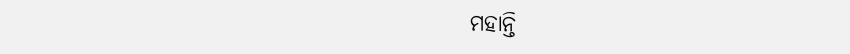ମହାନ୍ତି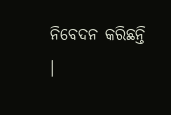ନିବେଦନ କରିଛନ୍ତି ।